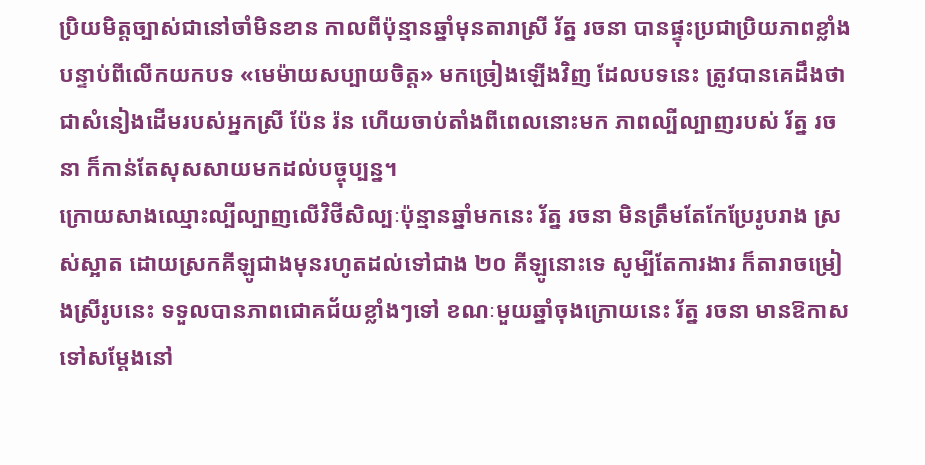ប្រិយមិត្តច្បាស់ជានៅចាំមិនខាន កាលពីប៉ុន្មានឆ្នាំមុនតារាស្រី រ័ត្ន រចនា បានផ្ទុះប្រជាប្រិយភាពខ្លាំង បន្ទាប់ពីលើកយកបទ «មេម៉ាយសប្បាយចិត្ត» មកច្រៀងឡើងវិញ ដែលបទនេះ ត្រូវបានគេដឹងថា ជាសំនៀងដើមរបស់អ្នកស្រី ប៉ែន រ៉ន ហើយចាប់តាំងពីពេលនោះមក ភាពល្បីល្បាញរបស់ រ័ត្ន រចនា ក៏កាន់តែសុសសាយមកដល់បច្ចុប្បន្ន។
ក្រោយសាងឈ្មោះល្បីល្បាញលើវិថីសិល្បៈប៉ុន្មានឆ្នាំមកនេះ រ័ត្ន រចនា មិនត្រឹមតែកែប្រែរូបរាង ស្រស់ស្អាត ដោយស្រកគីឡូជាងមុនរហូតដល់ទៅជាង ២០ គីឡូនោះទេ សូម្បីតែការងារ ក៏តារាចម្រៀងស្រីរូបនេះ ទទួលបានភាពជោគជ័យខ្លាំងៗទៅ ខណៈមួយឆ្នាំចុងក្រោយនេះ រ័ត្ន រចនា មានឱកាសទៅសម្តែងនៅ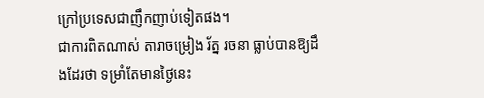ក្រៅប្រទេសជាញឹកញាប់ទៀតផង។
ជាការពិតណាស់ តារាចម្រៀង រ័ត្ន រចនា ធ្លាប់បានឱ្យដឹងដែរថា ទម្រាំតែមានថ្ងៃនេះ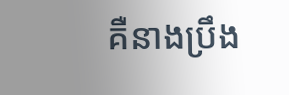គឺនាងប្រឹង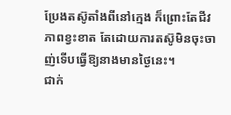ប្រែងតស៊ូតាំងពីនៅក្មេង ក៏ព្រោះតែជីវភាពខ្វះខាត តែដោយការតស៊ូមិនចុះចាញ់ទើបធ្វើឱ្យនាងមានថ្ងៃនេះ។
ជាក់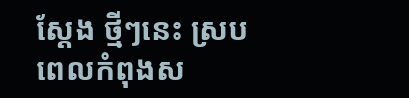ស្តែង ថ្មីៗនេះ ស្របពេលកំពុងស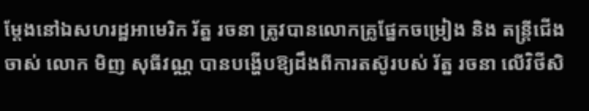ម្តែងនៅឯសហរដ្ឋអាមេរិក រ័ត្ន រចនា ត្រូវបានលោកគ្រូផ្នែកចម្រៀង និង តន្ត្រីជើងចាស់ លោក មិញ សុធីវណ្ណ បានបង្ហើបឱ្យដឹងពីការតស៊ូរបស់ រ័ត្ន រចនា លើវិថីសិ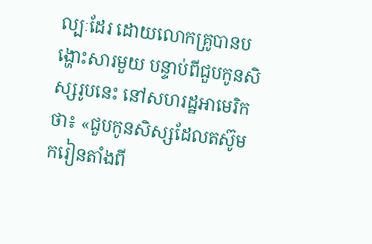ល្បៈដែរ ដោយលោកគ្រូបានបង្ហោះសារមួយ បន្ទាប់ពីជួបកូនសិស្សរូបនេះ នៅសហរដ្ឋអាមេរិកថា៖ «ជួបកូនសិស្សដែលតស៊ូមករៀនតាំងពី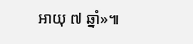អាយុ ៧ ឆ្នាំ»៕